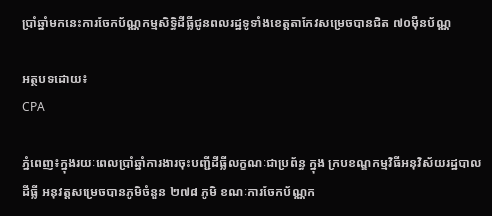ប្រាំឆ្នាំមកនេះការចែកប័ណ្ណកម្មសិទ្ធិដីធ្លីជូនពលរដ្ឋទូទាំងខេត្តតាកែវសម្រេចបានជិត ៧០ម៉ឺនប័ណ្ណ

អត្ថបទដោយ៖
CPA

ភ្នំពេញ៖ក្នុងរយៈពេលប្រាំឆ្នាំការងារចុះបញ្ជីដីធ្លីលក្ខណៈជាប្រព័ន្ធ ក្នុង ក្របខណ្ឌកម្មវិធីអនុវិស័យរដ្ឋបាលដីធ្លី អនុវត្តសម្រេចបានភូមិចំនួន ២៧៨ ភូមិ ខណៈការចែកប័ណ្ណក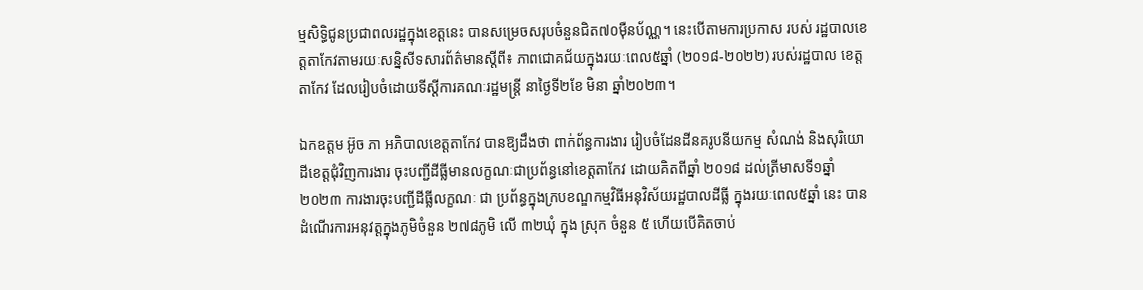ម្មសិទ្ធិជូនប្រជាពលរដ្ឋក្នុងខេត្តនេះ បានសម្រេចសរុបចំនួនជិត៧០ម៉ឺនប័ណ្ណ។ នេះបើតាមការប្រកាស របស់ រដ្ឋបាលខេត្តតាកែវតាមរយៈសន្និសីទសារព័ត៌មានស្តីពី៖ ភាពជោគជ័យក្នុងរយៈពេល៥ឆ្នាំ (២០១៨-២០២២) របស់រដ្ឋបាល ខេត្តតាកែវ ដែលរៀបចំដោយទីស្តីការគណៈរដ្ឋមន្ត្រី នាថ្ងៃទី២ខែ មិនា ឆ្នាំ២០២៣។

ឯកឧត្តម អ៊ូច ភា អភិបាលខេត្តតាកែវ បានឱ្យដឹងថា ពាក់ព័ន្ធការងារ រៀបចំដែនដីនគរូបនីយកម្ម សំណង់ និងសុរិយោដីខេត្តជុំវិញការងារ ចុះបញ្ជីដីធ្លីមានលក្ខណៈជាប្រព័ន្ធនៅខេត្តតាកែវ ដោយគិតពីឆ្នាំ ២០១៨ ដល់ត្រីមាសទី១ឆ្នាំ២០២៣ ការងារចុះបញ្ជីដីធ្លីលក្ខណៈ ជា ប្រព័ន្ធក្នុងក្របខណ្ឌកម្មវិធីអនុវិស័យរដ្ឋបាលដីធ្លី ក្នុងរយៈពេល៥ឆ្នាំ នេះ បានដំណើរការអនុវត្តក្នុងភូមិចំនួន ២៧៨ភូមិ លើ ៣២ឃុំ ក្នុង ស្រុក ចំនួន ៥ ហើយបើគិតចាប់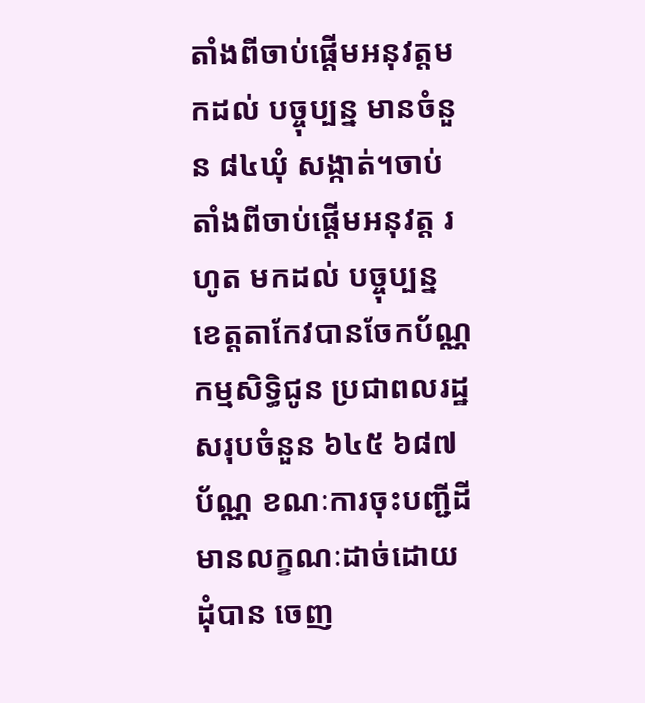តាំងពីចាប់ផ្តើមអនុវត្តមកដល់ បច្ចុប្បន្ន មានចំនួន ៨៤ឃុំ សង្កាត់។ចាប់តាំងពីចាប់ផ្តើមអនុវត្ត រហូត មកដល់ បច្ចុប្បន្ន ខេត្តតាកែវបានចែកប័ណ្ណកម្មសិទ្ធិជូន ប្រជាពលរដ្ឋសរុបចំនួន ៦៤៥ ៦៨៧ប័ណ្ណ ខណៈការចុះបញ្ជីដីមានលក្ខណៈដាច់ដោយដុំបាន ចេញ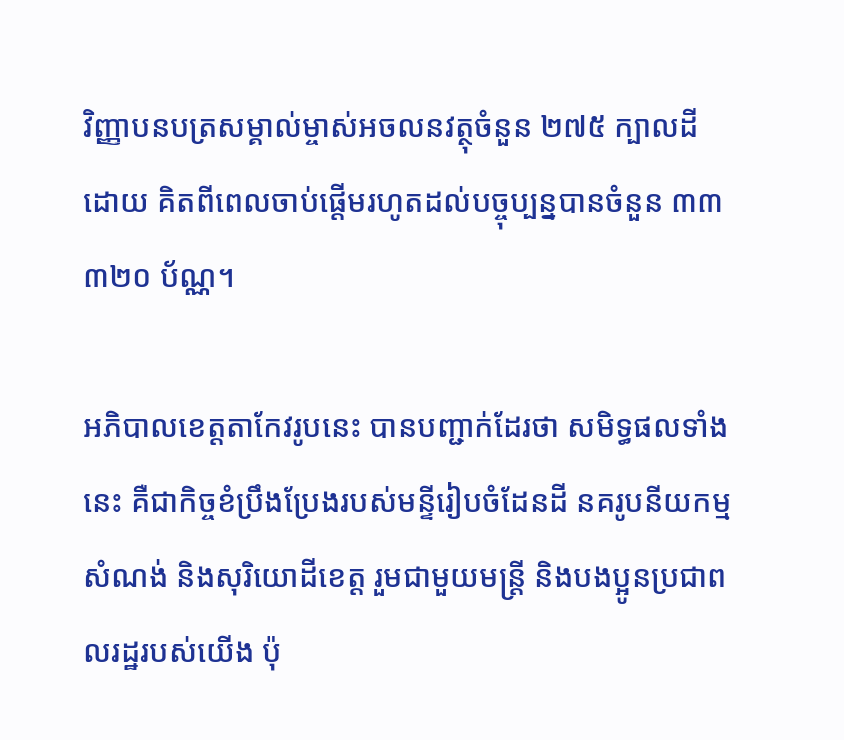វិញ្ញាបនបត្រសម្គាល់ម្ចាស់អចលនវត្ថុចំនួន ២៧៥ ក្បាលដី ដោយ គិតពីពេលចាប់ផ្តើមរហូតដល់បច្ចុប្បន្នបានចំនួន ៣៣ ៣២០ ប័ណ្ណ។

អភិបាលខេត្តតាកែវរូបនេះ បានបញ្ជាក់ដែរថា សមិទ្ធផលទាំងនេះ គឺជាកិច្ចខំប្រឹងប្រែងរបស់មន្ទីរៀបចំដែនដី នគរូបនីយកម្ម សំណង់ និងសុរិយោដីខេត្ត រួមជាមួយមន្រ្តី និងបងប្អូនប្រជាពលរដ្ឋរបស់យើង ប៉ុ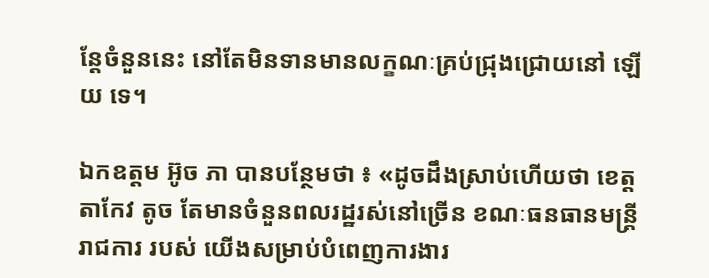ន្តែចំនួននេះ នៅតែមិនទានមានលក្ខណៈគ្រប់ជ្រុងជ្រោយនៅ ឡើយ ទេ។

ឯកឧត្តម អ៊ូច ភា បានបន្ថែមថា ៖ «ដូចដឹងស្រាប់ហើយថា ខេត្តតាកែវ តូច តែមានចំនួនពលរដ្ឋរស់នៅច្រើន ខណៈធនធានមន្រ្តីរាជការ របស់ យើងសម្រាប់បំពេញការងារ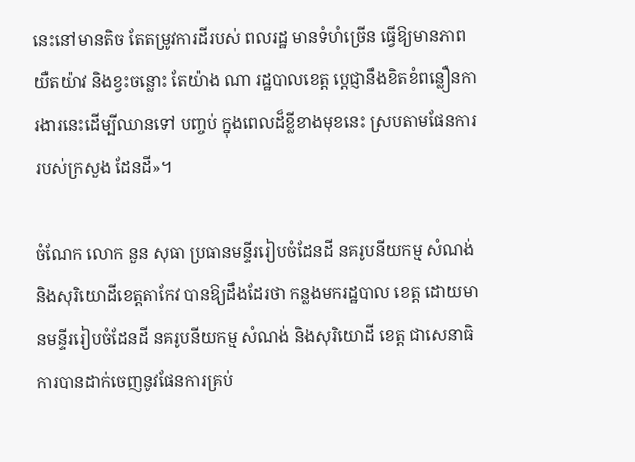នេះនៅមានតិច តែតម្រូវការដីរបស់ ពលរដ្ឋ មានទំហំច្រើន ធ្វើឱ្យមានភាពយឺតយ៉ាវ និងខ្វះចន្លោះ តែយ៉ាង ណា រដ្ឋបាលខេត្ត ប្តេជ្ញានឹងខិតខំពន្លឿនការងារនេះដើម្បីឈានទៅ បញ្ចប់ ក្នុងពេលដ៏ខ្លីខាងមុខនេះ ស្របតាមផែនការរបស់ក្រសួង ដែនដី»។

ចំណែក លោក នួន សុធា ប្រធានមន្ទីររៀបចំដែនដី នគរូបនីយកម្ម សំណង់ និងសុរិយោដីខេត្តតាកែវ បានឱ្យដឹងដែរថា កន្លងមករដ្ឋបាល ខេត្ត ដោយមានមន្ទីររៀបចំដែនដី នគរូបនីយកម្ម សំណង់ និងសុរិយោដី ខេត្ត ជាសេនាធិការបានដាក់ចេញនូវផែនការគ្រប់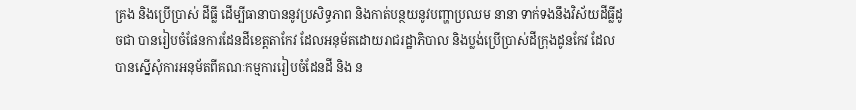គ្រង និងប្រើប្រាស់ ដីធ្លី ដើម្បីធានាបាននូវប្រសិទ្ធភាព និងកាត់បន្ថយនូវបញ្ហាប្រឈម នានា ទាក់ទងនឹងវិស័យដីធ្លីដូចជា បានរៀបចំផែនការដែនដីខេត្តតាកែវ ដែលអនុម័តដោយរាជរដ្ឋាភិបាល និងប្លង់ប្រើប្រាស់ដីក្រុងដូនកែវ ដែល បានស្នើសុំការអនុម័តពីគណៈកម្មការរៀបចំដែនដី និង ន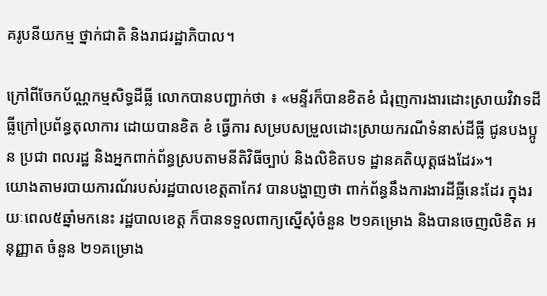គរូបនីយកម្ម ថ្នាក់ជាតិ និងរាជរដ្ឋាភិបាល។

ក្រៅពីចែកប័ណ្ណកម្មសិទ្ធដីធ្លី លោកបានបញ្ជាក់ថា ៖ «មន្ទីរក៏បានខិតខំ ជំរុញការងារដោះស្រាយវិវាទដីធ្លីក្រៅប្រព័ន្ធតុលាការ ដោយបានខិត ខំ ធ្វើការ សម្របសម្រួលដោះស្រាយករណីទំនាស់ដីធ្លី ជូនបងប្អូន ប្រជា ពលរដ្ឋ និងអ្នកពាក់ព័ន្ធស្របតាមនីតិវិធីច្បាប់ និងលិខិតបទ ដ្ឋានគតិយុត្តផងដែរ»។
យោងតាមរបាយការណ័របស់រដ្ឋបាលខេត្តតាកែវ បានបង្ហាញថា ពាក់ព័ន្ធនឹងការងារដីធ្លីនេះដែរ ក្នុងរយៈពេល៥ឆ្នាំមកនេះ រដ្ឋបាលខេត្ត ក៏បានទទួលពាក្យស្នើសុំចំនួន ២១គម្រោង និងបានចេញលិខិត អនុញ្ញាត ចំនួន ២១គម្រោង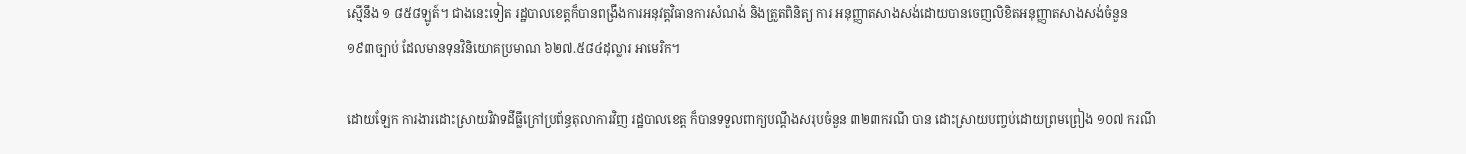ស្មើនឹង ១ ៨៥៨ឡូត៍។ ជាងនេះទៀត រដ្ឋបាលខេត្តក៏បានពង្រឹងការអនុវត្តវិធានការសំណង់ និងត្រួតពិនិត្យ ការ អនុញ្ញាតសាងសង់ដោយបានចេញលិខិតអនុញ្ញាតសាងសង់ចំនួន ១៩៣ច្បាប់ ដែលមានទុនវិនិយោគប្រមាណ ៦២៧.៥៨៤ដុល្លារ អាមេរិក។

ដោយឡែក ការងារដោះស្រាយវិវាទដីធ្លីក្រៅប្រព័ន្ធតុលាការវិញ រដ្ឋបាលខេត្ត ក៏បានទទួលពាក្យបណ្តឹងសរុបចំនួន ៣២៣ករណី បាន ដោះស្រាយបញ្ចប់ដោយព្រមព្រៀង ១០៧ ករណី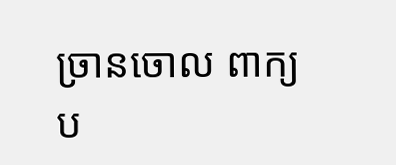ច្រានចោល ពាក្យ ប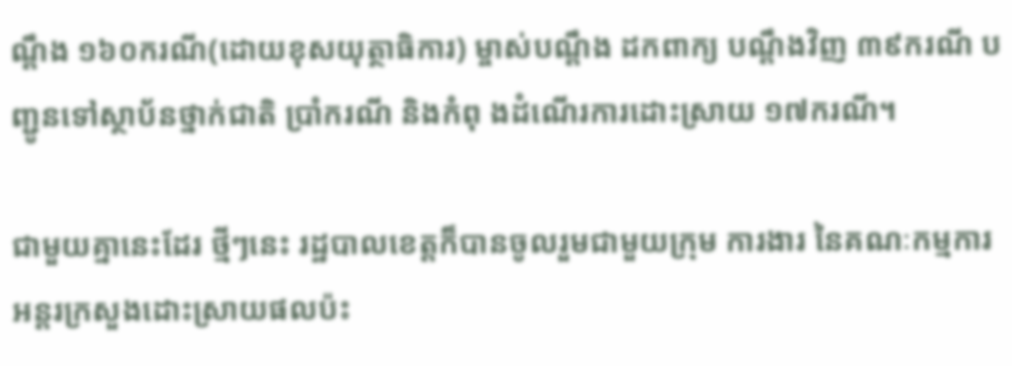ណ្តឹង ១៦០ករណី(ដោយខុសយុត្ថាធិការ) ម្ចាស់បណ្តឹង ដកពាក្យ បណ្តឹងវិញ ៣៩ករណី បញ្ជូនទៅស្ថាប័នថ្នាក់ជាតិ ប្រាំករណី និងកំពុ ងដំណើរការដោះស្រាយ ១៧ករណី។

ជាមួយគ្នានេះដែរ ថ្មីៗនេះ រដ្ឋបាលខេត្តក៏បានចូលរួមជាមួយក្រុម ការងារ នៃគណៈកម្មការអន្តរក្រសួងដោះស្រាយផលប៉ះ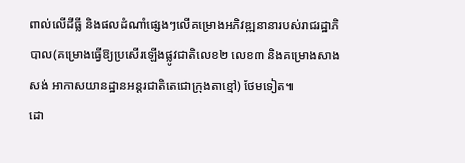ពាល់លើដីធ្លី និងផលដំណាំផ្សេងៗលើគម្រោងអភិវឌ្ឍនានារបស់រាជរដ្ឋាភិបាល(គម្រោងធ្វើឱ្យប្រសើរឡើងផ្លូវជាតិលេខ២ លេខ៣ និងគម្រោងសាង សង់ អាកាសយានដ្ឋានអន្តរជាតិតេជោក្រុងតាខ្មៅ) ថែមទៀត៕
ដោ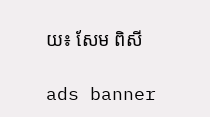យ៖ សែម ពិសី

ads banner